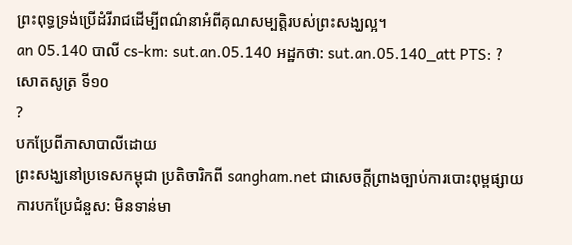ព្រះពុទ្ធទ្រង់ប្រើដំរីរាជដើម្បីពណ៌នាអំពីគុណសម្បត្ដិរបស់ព្រះសង្ឃល្អ។
an 05.140 បាលី cs-km: sut.an.05.140 អដ្ឋកថា: sut.an.05.140_att PTS: ?
សោតសូត្រ ទី១០
?
បកប្រែពីភាសាបាលីដោយ
ព្រះសង្ឃនៅប្រទេសកម្ពុជា ប្រតិចារិកពី sangham.net ជាសេចក្តីព្រាងច្បាប់ការបោះពុម្ពផ្សាយ
ការបកប្រែជំនួស: មិនទាន់មា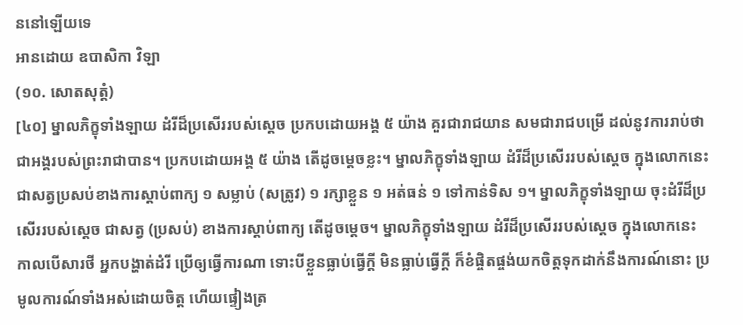ននៅឡើយទេ
អានដោយ ឧបាសិកា វិឡា
(១០. សោតសុត្តំ)
[៤០] ម្នាលភិក្ខុទាំងឡាយ ដំរីដ៏ប្រសើររបស់ស្តេច ប្រកបដោយអង្គ ៥ យ៉ាង គួរជារាជយាន សមជារាជបម្រើ ដល់នូវការរាប់ថា ជាអង្គរបស់ព្រះរាជាបាន។ ប្រកបដោយអង្គ ៥ យ៉ាង តើដូចម្តេចខ្លះ។ ម្នាលភិក្ខុទាំងឡាយ ដំរីដ៏ប្រសើររបស់ស្តេច ក្នុងលោកនេះ ជាសត្វប្រសប់ខាងការស្តាប់ពាក្យ ១ សម្លាប់ (សត្រូវ) ១ រក្សាខ្លួន ១ អត់ធន់ ១ ទៅកាន់ទិស ១។ ម្នាលភិក្ខុទាំងឡាយ ចុះដំរីដ៏ប្រសើររបស់ស្តេច ជាសត្វ (ប្រសប់) ខាងការស្តាប់ពាក្យ តើដូចម្តេច។ ម្នាលភិក្ខុទាំងឡាយ ដំរីដ៏ប្រសើររបស់ស្តេច ក្នុងលោកនេះ កាលបើសារថី អ្នកបង្ហាត់ដំរី ប្រើឲ្យធ្វើការណា ទោះបីខ្លួនធ្លាប់ធ្វើក្តី មិនធ្លាប់ធ្វើក្តី ក៏ខំផ្ចិតផ្ចង់យកចិត្តទុកដាក់នឹងការណ៍នោះ ប្រមូលការណ៍ទាំងអស់ដោយចិត្ត ហើយផ្ទៀងត្រ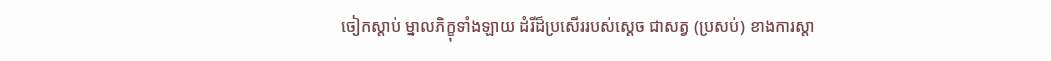ចៀកស្តាប់ ម្នាលភិក្ខុទាំងឡាយ ដំរីដ៏ប្រសើររបស់ស្តេច ជាសត្វ (ប្រសប់) ខាងការស្តា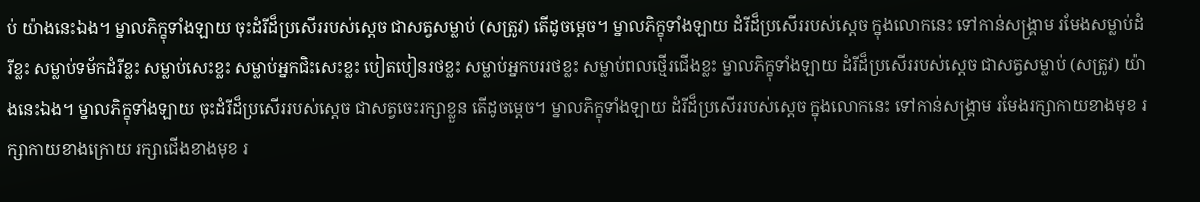ប់ យ៉ាងនេះឯង។ ម្នាលភិក្ខុទាំងឡាយ ចុះដំរីដ៏ប្រសើររបស់ស្តេច ជាសត្វសម្លាប់ (សត្រូវ) តើដូចម្តេច។ ម្នាលភិក្ខុទាំងឡាយ ដំរីដ៏ប្រសើររបស់ស្តេច ក្នុងលោកនេះ ទៅកាន់សង្រ្គាម រមែងសម្លាប់ដំរីខ្លះ សម្លាប់ទម័កដំរីខ្លះ សម្លាប់សេះខ្លះ សម្លាប់អ្នកជិះសេះខ្លះ បៀតបៀនរថខ្លះ សម្លាប់អ្នកបររថខ្លះ សម្លាប់ពលថ្មើរជើងខ្លះ ម្នាលភិក្ខុទាំងឡាយ ដំរីដ៏ប្រសើររបស់ស្តេច ជាសត្វសម្លាប់ (សត្រូវ) យ៉ាងនេះឯង។ ម្នាលភិក្ខុទាំងឡាយ ចុះដំរីដ៏ប្រសើររបស់ស្តេច ជាសត្វចេះរក្សាខ្លួន តើដូចម្តេច។ ម្នាលភិក្ខុទាំងឡាយ ដំរីដ៏ប្រសើររបស់ស្តេច ក្នុងលោកនេះ ទៅកាន់សង្រ្គាម រមែងរក្សាកាយខាងមុខ រក្សាកាយខាងក្រោយ រក្សាជើងខាងមុខ រ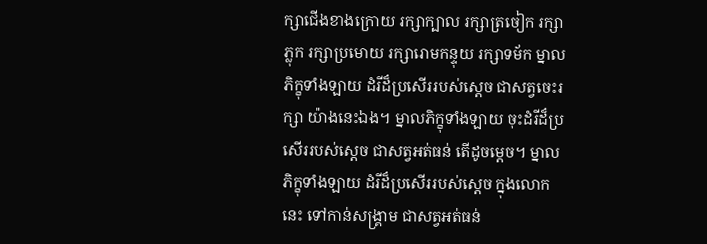ក្សាជើងខាងក្រោយ រក្សាក្បាល រក្សាត្រចៀក រក្សាភ្លុក រក្សាប្រមោយ រក្សារោមកន្ទុយ រក្សាទម័ក ម្នាលភិក្ខុទាំងឡាយ ដំរីដ៏ប្រសើររបស់ស្តេច ជាសត្វចេះរក្សា យ៉ាងនេះឯង។ ម្នាលភិក្ខុទាំងឡាយ ចុះដំរីដ៏ប្រសើររបស់ស្តេច ជាសត្វអត់ធន់ តើដូចម្តេច។ ម្នាលភិក្ខុទាំងឡាយ ដំរីដ៏ប្រសើររបស់ស្តេច ក្នុងលោកនេះ ទៅកាន់សង្រ្គាម ជាសត្វអត់ធន់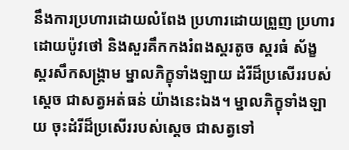នឹងការប្រហារដោយលំពែង ប្រហារដោយព្រួញ ប្រហារដោយប៉ូវថៅ និងសួរគឹកកងរំពងស្គរតូច ស្គរធំ ស័ង្ខ ស្គរសឹកសង្រ្គាម ម្នាលភិក្ខុទាំងឡាយ ដំរីដ៏ប្រសើររបស់ស្តេច ជាសត្វអត់ធន់ យ៉ាងនេះឯង។ ម្នាលភិក្ខុទាំងឡាយ ចុះដំរីដ៏ប្រសើររបស់ស្តេច ជាសត្វទៅ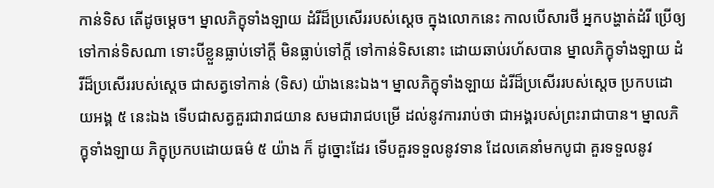កាន់ទិស តើដូចម្តេច។ ម្នាលភិក្ខុទាំងឡាយ ដំរីដ៏ប្រសើររបស់ស្តេច ក្នុងលោកនេះ កាលបើសារថី អ្នកបង្ហាត់ដំរី ប្រើឲ្យទៅកាន់ទិសណា ទោះបីខ្លួនធ្លាប់ទៅក្តី មិនធ្លាប់ទៅក្តី ទៅកាន់ទិសនោះ ដោយឆាប់រហ័សបាន ម្នាលភិក្ខុទាំងឡាយ ដំរីដ៏ប្រសើររបស់ស្តេច ជាសត្វទៅកាន់ (ទិស) យ៉ាងនេះឯង។ ម្នាលភិក្ខុទាំងឡាយ ដំរីដ៏ប្រសើររបស់ស្តេច ប្រកបដោយអង្គ ៥ នេះឯង ទើបជាសត្វគួរជារាជយាន សមជារាជបម្រើ ដល់នូវការរាប់ថា ជាអង្គរបស់ព្រះរាជាបាន។ ម្នាលភិក្ខុទាំងឡាយ ភិក្ខុប្រកបដោយធម៌ ៥ យ៉ាង ក៏ ដូច្នោះដែរ ទើបគួរទទួលនូវទាន ដែលគេនាំមកបូជា គួរទទួលនូវ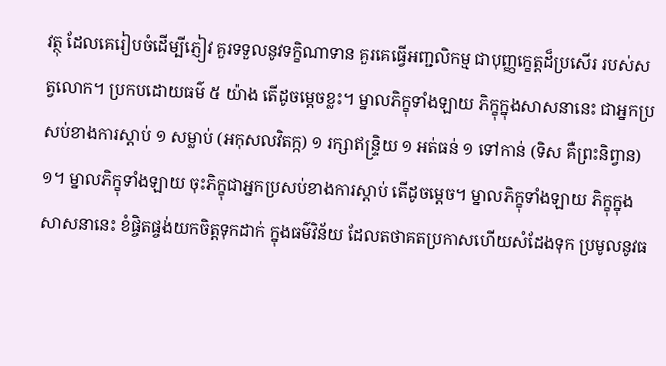វត្ថុ ដែលគេរៀបចំដើម្បីភ្ញៀវ គួរទទួលនូវទក្ខិណាទាន គួរគេធ្វើអញ្ជលិកម្ម ជាបុញ្ញក្ខេត្តដ៏ប្រសើរ របស់សត្វលោក។ ប្រកបដោយធម៌ ៥ យ៉ាង តើដូចម្តេចខ្លះ។ ម្នាលភិក្ខុទាំងឡាយ ភិក្ខុក្នុងសាសនានេះ ជាអ្នកប្រសប់ខាងការស្តាប់ ១ សម្លាប់ (អកុសលវិតក្ក) ១ រក្សាឥន្រ្ទិយ ១ អត់ធន់ ១ ទៅកាន់ (ទិស គឺព្រះនិព្វាន) ១។ ម្នាលភិក្ខុទាំងឡាយ ចុះភិក្ខុជាអ្នកប្រសប់ខាងការស្តាប់ តើដូចម្តេច។ ម្នាលភិក្ខុទាំងឡាយ ភិក្ខុក្នុងសាសនានេះ ខំផ្ចិតផ្ចង់យកចិត្តទុកដាក់ ក្នុងធម៌វិន័យ ដែលតថាគតប្រកាសហើយសំដែងទុក ប្រមូលនូវធ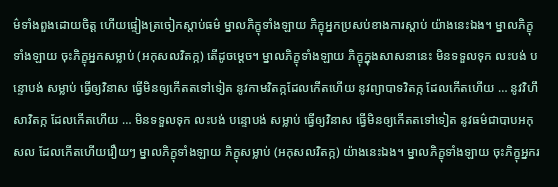ម៌ទាំងពួងដោយចិត្ត ហើយផ្ទៀងត្រចៀកស្តាប់ធម៌ ម្នាលភិក្ខុទាំងឡាយ ភិក្ខុអ្នកប្រសប់ខាងការស្តាប់ យ៉ាងនេះឯង។ ម្នាលភិក្ខុទាំងឡាយ ចុះភិក្ខុអ្នកសម្លាប់ (អកុសលវិតក្ក) តើដូចម្តេច។ ម្នាលភិក្ខុទាំងឡាយ ភិក្ខុក្នុងសាសនានេះ មិនទទួលទុក លះបង់ បន្ទោបង់ សម្លាប់ ធ្វើឲ្យវិនាស ធ្វើមិនឲ្យកើតតទៅទៀត នូវកាមវិតក្កដែលកើតហើយ នូវព្យាបាទវិតក្ក ដែលកើតហើយ … នូវវិហឹសាវិតក្ក ដែលកើតហើយ … មិនទទួលទុក លះបង់ បន្ទោបង់ សម្លាប់ ធ្វើឲ្យវិនាស ធ្វើមិនឲ្យកើតតទៅទៀត នូវធម៌ជាបាបអកុសល ដែលកើតហើយរឿយៗ ម្នាលភិក្ខុទាំងឡាយ ភិក្ខុសម្លាប់ (អកុសលវិតក្ក) យ៉ាងនេះឯង។ ម្នាលភិក្ខុទាំងឡាយ ចុះភិក្ខុអ្នករ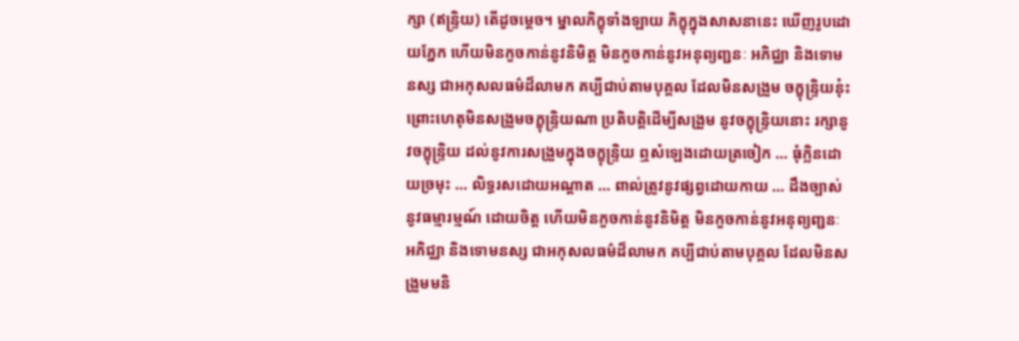ក្សា (ឥន្រ្ទិយ) តើដូចម្តេច។ ម្នាលភិក្ខុទាំងឡាយ ភិក្ខុក្នុងសាសនានេះ ឃើញរូបដោយភ្នែក ហើយមិនកួចកាន់នូវនិមិត្ត មិនកួចកាន់នូវអនុព្យញ្ជនៈ អភិជ្ឈា និងទោមនស្ស ជាអកុសលធម៌ដ៏លាមក គប្បីជាប់តាមបុគ្គល ដែលមិនសង្រួម ចក្ខុន្រ្ទិយនុ៎ះ ព្រោះហេតុមិនសង្រួមចក្ខុន្រ្ទិយណា ប្រតិបត្តិដើម្បីសង្រួម នូវចក្ខុន្រ្ទិយនោះ រក្សានូវចក្ខុន្រ្ទិយ ដល់នូវការសង្រួមក្នុងចក្ខុន្រ្ទិយ ឮសំឡេងដោយត្រចៀក … ធុំក្លិនដោយច្រមុះ … លិទ្ធរសដោយអណ្តាត … ពាល់ត្រូវនូវផ្សព្វដោយកាយ … ដឹងច្បាស់នូវធម្មារម្មណ៍ ដោយចិត្ត ហើយមិនកួចកាន់នូវនិមិត្ត មិនកួចកាន់នូវអនុព្យញ្ជនៈ អភិជ្ឈា និងទោមនស្ស ជាអកុសលធម៌ដ៏លាមក គប្បីជាប់តាមបុគ្គល ដែលមិនសង្រួមមនិ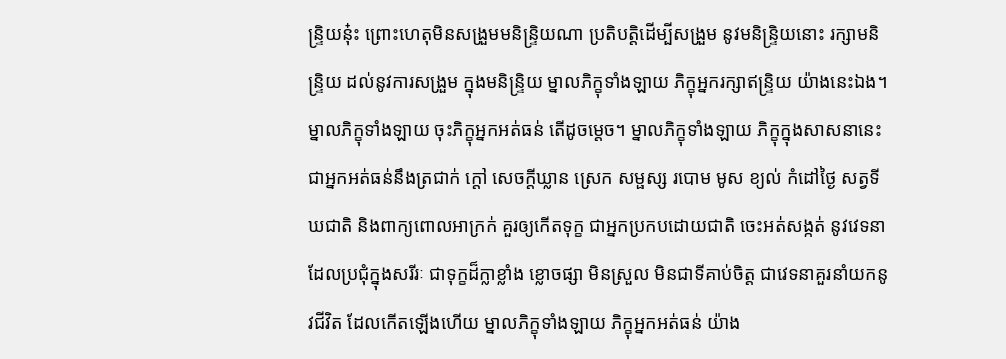ន្រ្ទិយនុ៎ះ ព្រោះហេតុមិនសង្រួមមនិន្រ្ទិយណា ប្រតិបត្តិដើម្បីសង្រួម នូវមនិន្រ្ទិយនោះ រក្សាមនិន្រ្ទិយ ដល់នូវការសង្រួម ក្នុងមនិន្ទ្រិយ ម្នាលភិក្ខុទាំងឡាយ ភិក្ខុអ្នករក្សាឥន្ទ្រិយ យ៉ាងនេះឯង។ ម្នាលភិក្ខុទាំងឡាយ ចុះភិក្ខុអ្នកអត់ធន់ តើដូចម្តេច។ ម្នាលភិក្ខុទាំងឡាយ ភិក្ខុក្នុងសាសនានេះ ជាអ្នកអត់ធន់នឹងត្រជាក់ ក្តៅ សេចក្តីឃ្លាន ស្រេក សម្ផស្ស របោម មូស ខ្យល់ កំដៅថ្ងៃ សត្វទីឃជាតិ និងពាក្យពោលអាក្រក់ គួរឲ្យកើតទុក្ខ ជាអ្នកប្រកបដោយជាតិ ចេះអត់សង្កត់ នូវវេទនាដែលប្រជុំក្នុងសរីរៈ ជាទុក្ខដ៏ក្លាខ្លាំង ខ្លោចផ្សា មិនស្រួល មិនជាទីគាប់ចិត្ត ជាវេទនាគួរនាំយកនូវជីវិត ដែលកើតឡើងហើយ ម្នាលភិក្ខុទាំងឡាយ ភិក្ខុអ្នកអត់ធន់ យ៉ាង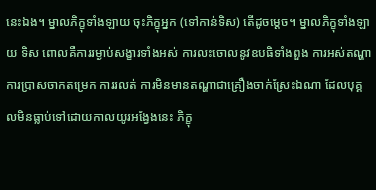នេះឯង។ ម្នាលភិក្ខុទាំងឡាយ ចុះភិក្ខុអ្នក (ទៅកាន់ទិស) តើដូចម្តេច។ ម្នាលភិក្ខុទាំងឡាយ ទិស ពោលគឺការរម្ងាប់សង្ខារទាំងអស់ ការលះចោលនូវឧបធិទាំងពួង ការអស់តណ្ហា ការប្រាសចាកតម្រេក ការរលត់ ការមិនមានតណ្ហាជាគ្រឿងចាក់ស្រែះឯណា ដែលបុគ្គលមិនធ្លាប់ទៅដោយកាលយូរអង្វែងនេះ ភិក្ខុ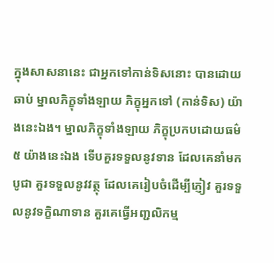ក្នុងសាសនានេះ ជាអ្នកទៅកាន់ទិសនោះ បានដោយឆាប់ ម្នាលភិក្ខុទាំងឡាយ ភិក្ខុអ្នកទៅ (កាន់ទិស) យ៉ាងនេះឯង។ ម្នាលភិក្ខុទាំងឡាយ ភិក្ខុប្រកបដោយធម៌ ៥ យ៉ាងនេះឯង ទើបគួរទទួលនូវទាន ដែលគេនាំមកបូជា គួរទទួលនូវវត្ថុ ដែលគេរៀបចំដើម្បីភ្ញៀវ គួរទទួលនូវទក្ខិណាទាន គួរគេធ្វើអញ្ជលិកម្ម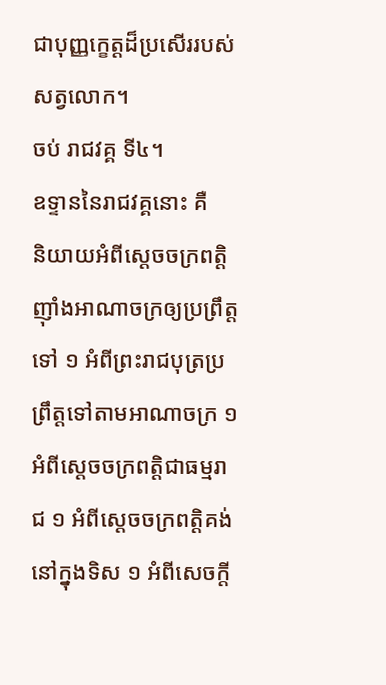ជាបុញ្ញក្ខេត្តដ៏ប្រសើររបស់សត្វលោក។
ចប់ រាជវគ្គ ទី៤។
ឧទ្ទាននៃរាជវគ្គនោះ គឺ
និយាយអំពីស្តេចចក្រពត្តិញ៉ាំងអាណាចក្រឲ្យប្រព្រឹត្តទៅ ១ អំពីព្រះរាជបុត្រប្រព្រឹត្តទៅតាមអាណាចក្រ ១ អំពីស្តេចចក្រពត្តិជាធម្មរាជ ១ អំពីស្តេចចក្រពត្តិគង់នៅក្នុងទិស ១ អំពីសេចក្តី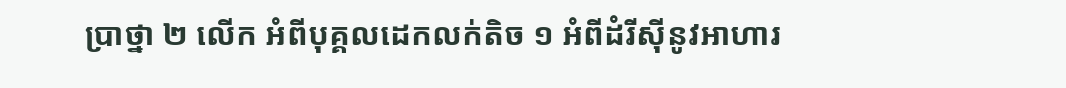ប្រាថ្នា ២ លើក អំពីបុគ្គលដេកលក់តិច ១ អំពីដំរីស៊ីនូវអាហារ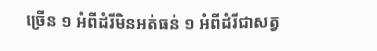ច្រើន ១ អំពីដំរីមិនអត់ធន់ ១ អំពីដំរីជាសត្វ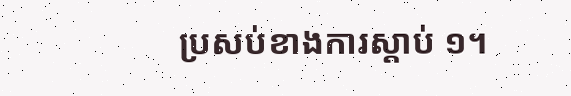ប្រសប់ខាងការស្តាប់ ១។